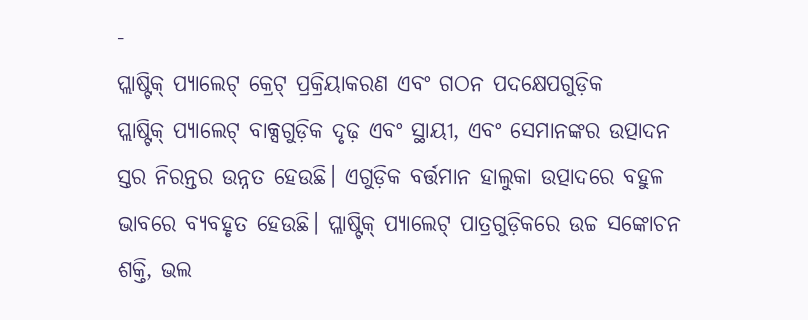-
ପ୍ଲାଷ୍ଟିକ୍ ପ୍ୟାଲେଟ୍ କ୍ରେଟ୍ ପ୍ରକ୍ରିୟାକରଣ ଏବଂ ଗଠନ ପଦକ୍ଷେପଗୁଡ଼ିକ
ପ୍ଲାଷ୍ଟିକ୍ ପ୍ୟାଲେଟ୍ ବାକ୍ସଗୁଡ଼ିକ ଦୃଢ଼ ଏବଂ ସ୍ଥାୟୀ, ଏବଂ ସେମାନଙ୍କର ଉତ୍ପାଦନ ସ୍ତର ନିରନ୍ତର ଉନ୍ନତ ହେଉଛି। ଏଗୁଡ଼ିକ ବର୍ତ୍ତମାନ ହାଲୁକା ଉତ୍ପାଦରେ ବହୁଳ ଭାବରେ ବ୍ୟବହୃତ ହେଉଛି। ପ୍ଲାଷ୍ଟିକ୍ ପ୍ୟାଲେଟ୍ ପାତ୍ରଗୁଡ଼ିକରେ ଉଚ୍ଚ ସଙ୍କୋଚନ ଶକ୍ତି, ଭଲ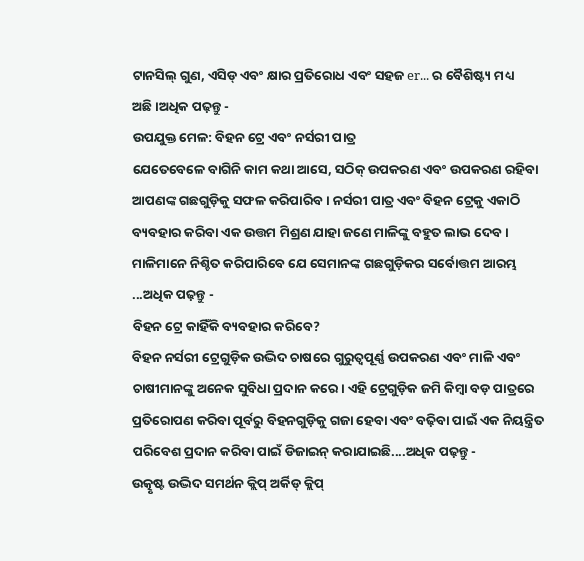ଟାନସିଲ୍ ଗୁଣ, ଏସିଡ୍ ଏବଂ କ୍ଷାର ପ୍ରତିରୋଧ ଏବଂ ସହଜ er... ର ବୈଶିଷ୍ଟ୍ୟ ମଧ୍ୟ ଅଛି।ଅଧିକ ପଢ଼ନ୍ତୁ -
ଉପଯୁକ୍ତ ମେଳ: ବିହନ ଟ୍ରେ ଏବଂ ନର୍ସରୀ ପାତ୍ର
ଯେତେବେଳେ ବାଗିନି କାମ କଥା ଆସେ, ସଠିକ୍ ଉପକରଣ ଏବଂ ଉପକରଣ ରହିବା ଆପଣଙ୍କ ଗଛଗୁଡ଼ିକୁ ସଫଳ କରିପାରିବ। ନର୍ସରୀ ପାତ୍ର ଏବଂ ବିହନ ଟ୍ରେକୁ ଏକାଠି ବ୍ୟବହାର କରିବା ଏକ ଉତ୍ତମ ମିଶ୍ରଣ ଯାହା ଜଣେ ମାଳିଙ୍କୁ ବହୁତ ଲାଭ ଦେବ। ମାଳିମାନେ ନିଶ୍ଚିତ କରିପାରିବେ ଯେ ସେମାନଙ୍କ ଗଛଗୁଡ଼ିକର ସର୍ବୋତ୍ତମ ଆରମ୍ଭ ...ଅଧିକ ପଢ଼ନ୍ତୁ -
ବିହନ ଟ୍ରେ କାହିଁକି ବ୍ୟବହାର କରିବେ?
ବିହନ ନର୍ସରୀ ଟ୍ରେଗୁଡ଼ିକ ଉଦ୍ଭିଦ ଚାଷରେ ଗୁରୁତ୍ୱପୂର୍ଣ୍ଣ ଉପକରଣ ଏବଂ ମାଳି ଏବଂ ଚାଷୀମାନଙ୍କୁ ଅନେକ ସୁବିଧା ପ୍ରଦାନ କରେ। ଏହି ଟ୍ରେଗୁଡ଼ିକ ଜମି କିମ୍ବା ବଡ଼ ପାତ୍ରରେ ପ୍ରତିରୋପଣ କରିବା ପୂର୍ବରୁ ବିହନଗୁଡ଼ିକୁ ଗଜା ହେବା ଏବଂ ବଢ଼ିବା ପାଇଁ ଏକ ନିୟନ୍ତ୍ରିତ ପରିବେଶ ପ୍ରଦାନ କରିବା ପାଇଁ ଡିଜାଇନ୍ କରାଯାଇଛି....ଅଧିକ ପଢ଼ନ୍ତୁ -
ଉତ୍କୃଷ୍ଟ ଉଦ୍ଭିଦ ସମର୍ଥନ କ୍ଲିପ୍ ଅର୍କିଡ୍ କ୍ଲିପ୍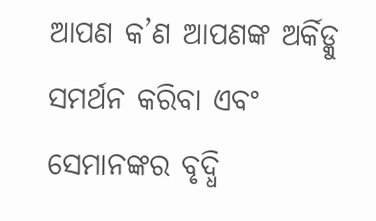ଆପଣ କ’ଣ ଆପଣଙ୍କ ଅର୍କିଡ୍କୁ ସମର୍ଥନ କରିବା ଏବଂ ସେମାନଙ୍କର ବୃଦ୍ଧି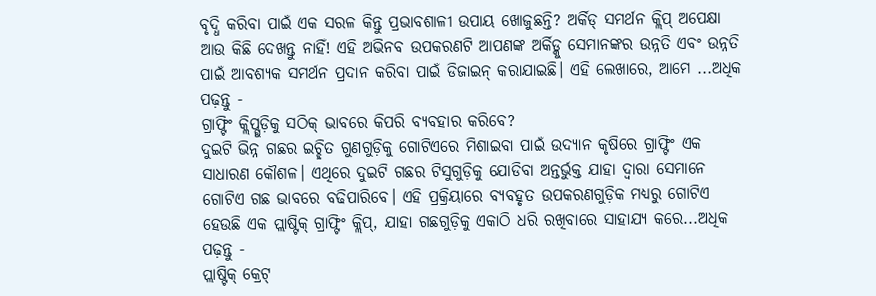ବୃଦ୍ଧି କରିବା ପାଇଁ ଏକ ସରଳ କିନ୍ତୁ ପ୍ରଭାବଶାଳୀ ଉପାୟ ଖୋଜୁଛନ୍ତି? ଅର୍କିଡ୍ ସମର୍ଥନ କ୍ଲିପ୍ ଅପେକ୍ଷା ଆଉ କିଛି ଦେଖନ୍ତୁ ନାହିଁ! ଏହି ଅଭିନବ ଉପକରଣଟି ଆପଣଙ୍କ ଅର୍କିଡ୍କୁ ସେମାନଙ୍କର ଉନ୍ନତି ଏବଂ ଉନ୍ନତି ପାଇଁ ଆବଶ୍ୟକ ସମର୍ଥନ ପ୍ରଦାନ କରିବା ପାଇଁ ଡିଜାଇନ୍ କରାଯାଇଛି। ଏହି ଲେଖାରେ, ଆମେ ...ଅଧିକ ପଢ଼ନ୍ତୁ -
ଗ୍ରାଫ୍ଟିଂ କ୍ଲିପ୍ଗୁଡ଼ିକୁ ସଠିକ୍ ଭାବରେ କିପରି ବ୍ୟବହାର କରିବେ?
ଦୁଇଟି ଭିନ୍ନ ଗଛର ଇଚ୍ଛିତ ଗୁଣଗୁଡ଼ିକୁ ଗୋଟିଏରେ ମିଶାଇବା ପାଇଁ ଉଦ୍ୟାନ କୃଷିରେ ଗ୍ରାଫ୍ଟିଂ ଏକ ସାଧାରଣ କୌଶଳ। ଏଥିରେ ଦୁଇଟି ଗଛର ଟିସୁଗୁଡ଼ିକୁ ଯୋଡିବା ଅନ୍ତର୍ଭୁକ୍ତ ଯାହା ଦ୍ଵାରା ସେମାନେ ଗୋଟିଏ ଗଛ ଭାବରେ ବଢିପାରିବେ। ଏହି ପ୍ରକ୍ରିୟାରେ ବ୍ୟବହୃତ ଉପକରଣଗୁଡ଼ିକ ମଧ୍ୟରୁ ଗୋଟିଏ ହେଉଛି ଏକ ପ୍ଲାଷ୍ଟିକ୍ ଗ୍ରାଫ୍ଟିଂ କ୍ଲିପ୍, ଯାହା ଗଛଗୁଡ଼ିକୁ ଏକାଠି ଧରି ରଖିବାରେ ସାହାଯ୍ୟ କରେ...ଅଧିକ ପଢ଼ନ୍ତୁ -
ପ୍ଲାଷ୍ଟିକ୍ କ୍ରେଟ୍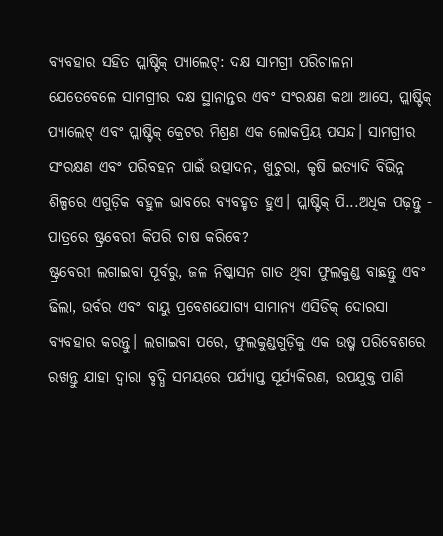ବ୍ୟବହାର ସହିତ ପ୍ଲାଷ୍ଟିକ୍ ପ୍ୟାଲେଟ୍: ଦକ୍ଷ ସାମଗ୍ରୀ ପରିଚାଳନା
ଯେତେବେଳେ ସାମଗ୍ରୀର ଦକ୍ଷ ସ୍ଥାନାନ୍ତର ଏବଂ ସଂରକ୍ଷଣ କଥା ଆସେ, ପ୍ଲାଷ୍ଟିକ୍ ପ୍ୟାଲେଟ୍ ଏବଂ ପ୍ଲାଷ୍ଟିକ୍ କ୍ରେଟର ମିଶ୍ରଣ ଏକ ଲୋକପ୍ରିୟ ପସନ୍ଦ। ସାମଗ୍ରୀର ସଂରକ୍ଷଣ ଏବଂ ପରିବହନ ପାଇଁ ଉତ୍ପାଦନ, ଖୁଚୁରା, କୃଷି ଇତ୍ୟାଦି ବିଭିନ୍ନ ଶିଳ୍ପରେ ଏଗୁଡ଼ିକ ବହୁଳ ଭାବରେ ବ୍ୟବହୃତ ହୁଏ। ପ୍ଲାଷ୍ଟିକ୍ ପି...ଅଧିକ ପଢ଼ନ୍ତୁ -
ପାତ୍ରରେ ଷ୍ଟ୍ରବେରୀ କିପରି ଚାଷ କରିବେ?
ଷ୍ଟ୍ରବେରୀ ଲଗାଇବା ପୂର୍ବରୁ, ଜଳ ନିଷ୍କାସନ ଗାତ ଥିବା ଫୁଲକୁଣ୍ଡ ବାଛନ୍ତୁ ଏବଂ ଢିଲା, ଉର୍ବର ଏବଂ ବାୟୁ ପ୍ରବେଶଯୋଗ୍ୟ ସାମାନ୍ୟ ଏସିଡିକ୍ ଦୋରସା ବ୍ୟବହାର କରନ୍ତୁ। ଲଗାଇବା ପରେ, ଫୁଲକୁଣ୍ଡଗୁଡ଼ିକୁ ଏକ ଉଷ୍ମ ପରିବେଶରେ ରଖନ୍ତୁ ଯାହା ଦ୍ଵାରା ବୃଦ୍ଧି ସମୟରେ ପର୍ଯ୍ୟାପ୍ତ ସୂର୍ଯ୍ୟକିରଣ, ଉପଯୁକ୍ତ ପାଣି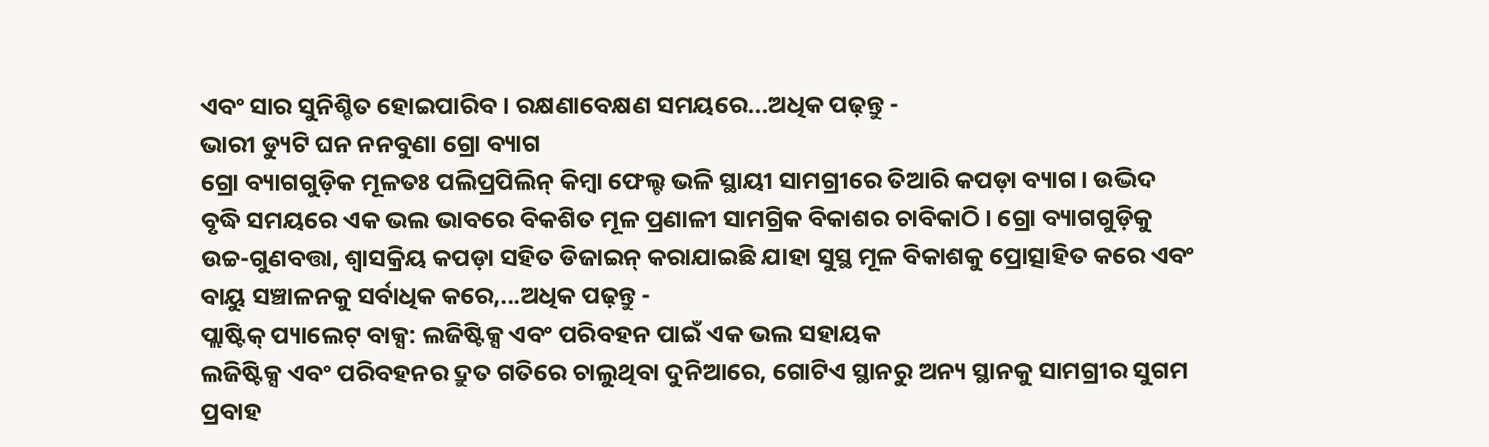ଏବଂ ସାର ସୁନିଶ୍ଚିତ ହୋଇପାରିବ। ରକ୍ଷଣାବେକ୍ଷଣ ସମୟରେ...ଅଧିକ ପଢ଼ନ୍ତୁ -
ଭାରୀ ଡ୍ୟୁଟି ଘନ ନନବୁଣା ଗ୍ରୋ ବ୍ୟାଗ
ଗ୍ରୋ ବ୍ୟାଗଗୁଡ଼ିକ ମୂଳତଃ ପଲିପ୍ରପିଲିନ୍ କିମ୍ବା ଫେଲ୍ଟ ଭଳି ସ୍ଥାୟୀ ସାମଗ୍ରୀରେ ତିଆରି କପଡ଼ା ବ୍ୟାଗ। ଉଦ୍ଭିଦ ବୃଦ୍ଧି ସମୟରେ ଏକ ଭଲ ଭାବରେ ବିକଶିତ ମୂଳ ପ୍ରଣାଳୀ ସାମଗ୍ରିକ ବିକାଶର ଚାବିକାଠି। ଗ୍ରୋ ବ୍ୟାଗଗୁଡ଼ିକୁ ଉଚ୍ଚ-ଗୁଣବତ୍ତା, ଶ୍ୱାସକ୍ରିୟ କପଡ଼ା ସହିତ ଡିଜାଇନ୍ କରାଯାଇଛି ଯାହା ସୁସ୍ଥ ମୂଳ ବିକାଶକୁ ପ୍ରୋତ୍ସାହିତ କରେ ଏବଂ ବାୟୁ ସଞ୍ଚାଳନକୁ ସର୍ବାଧିକ କରେ,...ଅଧିକ ପଢ଼ନ୍ତୁ -
ପ୍ଲାଷ୍ଟିକ୍ ପ୍ୟାଲେଟ୍ ବାକ୍ସ: ଲଜିଷ୍ଟିକ୍ସ ଏବଂ ପରିବହନ ପାଇଁ ଏକ ଭଲ ସହାୟକ
ଲଜିଷ୍ଟିକ୍ସ ଏବଂ ପରିବହନର ଦ୍ରୁତ ଗତିରେ ଚାଲୁଥିବା ଦୁନିଆରେ, ଗୋଟିଏ ସ୍ଥାନରୁ ଅନ୍ୟ ସ୍ଥାନକୁ ସାମଗ୍ରୀର ସୁଗମ ପ୍ରବାହ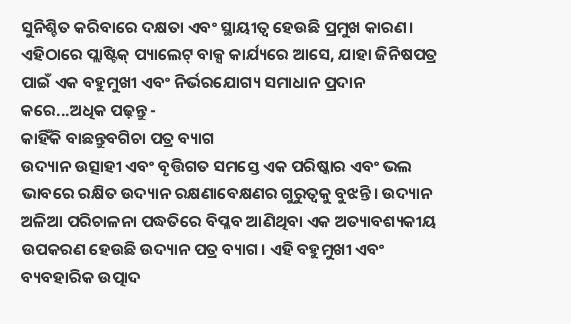ସୁନିଶ୍ଚିତ କରିବାରେ ଦକ୍ଷତା ଏବଂ ସ୍ଥାୟୀତ୍ୱ ହେଉଛି ପ୍ରମୁଖ କାରଣ। ଏହିଠାରେ ପ୍ଲାଷ୍ଟିକ୍ ପ୍ୟାଲେଟ୍ ବାକ୍ସ କାର୍ଯ୍ୟରେ ଆସେ, ଯାହା ଜିନିଷପତ୍ର ପାଇଁ ଏକ ବହୁମୁଖୀ ଏବଂ ନିର୍ଭରଯୋଗ୍ୟ ସମାଧାନ ପ୍ରଦାନ କରେ...ଅଧିକ ପଢ଼ନ୍ତୁ -
କାହିଁକି ବାଛନ୍ତୁବଗିଚା ପତ୍ର ବ୍ୟାଗ
ଉଦ୍ୟାନ ଉତ୍ସାହୀ ଏବଂ ବୃତ୍ତିଗତ ସମସ୍ତେ ଏକ ପରିଷ୍କାର ଏବଂ ଭଲ ଭାବରେ ରକ୍ଷିତ ଉଦ୍ୟାନ ରକ୍ଷଣାବେକ୍ଷଣର ଗୁରୁତ୍ୱକୁ ବୁଝନ୍ତି। ଉଦ୍ୟାନ ଅଳିଆ ପରିଚାଳନା ପଦ୍ଧତିରେ ବିପ୍ଳବ ଆଣିଥିବା ଏକ ଅତ୍ୟାବଶ୍ୟକୀୟ ଉପକରଣ ହେଉଛି ଉଦ୍ୟାନ ପତ୍ର ବ୍ୟାଗ। ଏହି ବହୁମୁଖୀ ଏବଂ ବ୍ୟବହାରିକ ଉତ୍ପାଦ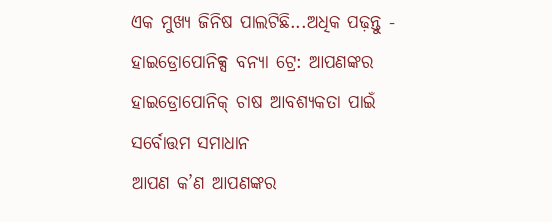ଏକ ମୁଖ୍ୟ ଜିନିଷ ପାଲଟିଛି...ଅଧିକ ପଢ଼ନ୍ତୁ -
ହାଇଡ୍ରୋପୋନିକ୍ସ ବନ୍ୟା ଟ୍ରେ: ଆପଣଙ୍କର ହାଇଡ୍ରୋପୋନିକ୍ ଚାଷ ଆବଶ୍ୟକତା ପାଇଁ ସର୍ବୋତ୍ତମ ସମାଧାନ
ଆପଣ କ’ଣ ଆପଣଙ୍କର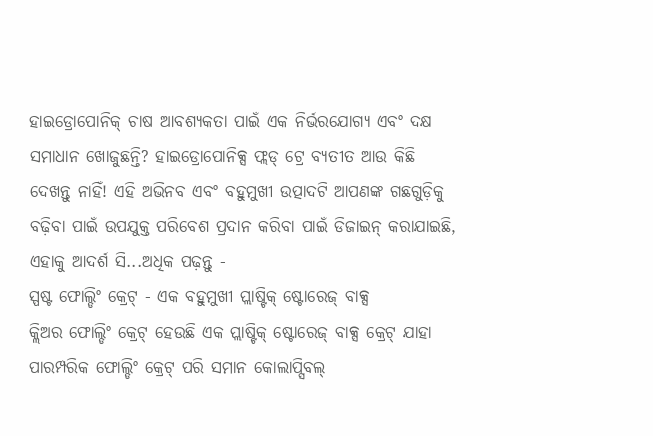ହାଇଡ୍ରୋପୋନିକ୍ ଚାଷ ଆବଶ୍ୟକତା ପାଇଁ ଏକ ନିର୍ଭରଯୋଗ୍ୟ ଏବଂ ଦକ୍ଷ ସମାଧାନ ଖୋଜୁଛନ୍ତି? ହାଇଡ୍ରୋପୋନିକ୍ସ ଫ୍ଲଡ୍ ଟ୍ରେ ବ୍ୟତୀତ ଆଉ କିଛି ଦେଖନ୍ତୁ ନାହିଁ! ଏହି ଅଭିନବ ଏବଂ ବହୁମୁଖୀ ଉତ୍ପାଦଟି ଆପଣଙ୍କ ଗଛଗୁଡ଼ିକୁ ବଢ଼ିବା ପାଇଁ ଉପଯୁକ୍ତ ପରିବେଶ ପ୍ରଦାନ କରିବା ପାଇଁ ଡିଜାଇନ୍ କରାଯାଇଛି, ଏହାକୁ ଆଦର୍ଶ ସି...ଅଧିକ ପଢ଼ନ୍ତୁ -
ସ୍ପଷ୍ଟ ଫୋଲ୍ଡିଂ କ୍ରେଟ୍ - ଏକ ବହୁମୁଖୀ ପ୍ଲାଷ୍ଟିକ୍ ଷ୍ଟୋରେଜ୍ ବାକ୍ସ
କ୍ଲିଅର ଫୋଲ୍ଡିଂ କ୍ରେଟ୍ ହେଉଛି ଏକ ପ୍ଲାଷ୍ଟିକ୍ ଷ୍ଟୋରେଜ୍ ବାକ୍ସ କ୍ରେଟ୍ ଯାହା ପାରମ୍ପରିକ ଫୋଲ୍ଡିଂ କ୍ରେଟ୍ ପରି ସମାନ କୋଲାପ୍ସିବଲ୍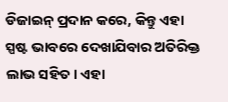ଡିଜାଇନ୍ ପ୍ରଦାନ କରେ, କିନ୍ତୁ ଏହା ସ୍ପଷ୍ଟ ଭାବରେ ଦେଖାଯିବାର ଅତିରିକ୍ତ ଲାଭ ସହିତ। ଏହା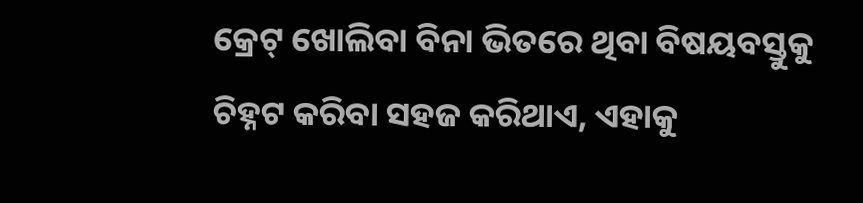କ୍ରେଟ୍ ଖୋଲିବା ବିନା ଭିତରେ ଥିବା ବିଷୟବସ୍ତୁକୁ ଚିହ୍ନଟ କରିବା ସହଜ କରିଥାଏ, ଏହାକୁ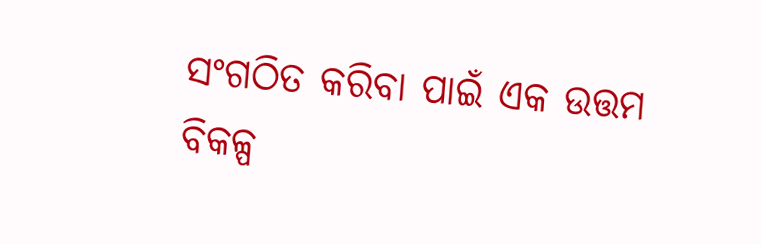ସଂଗଠିତ କରିବା ପାଇଁ ଏକ ଉତ୍ତମ ବିକଳ୍ପ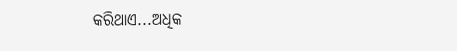କରିଥାଏ...ଅଧିକ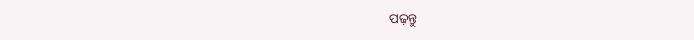ପଢ଼ନ୍ତୁ